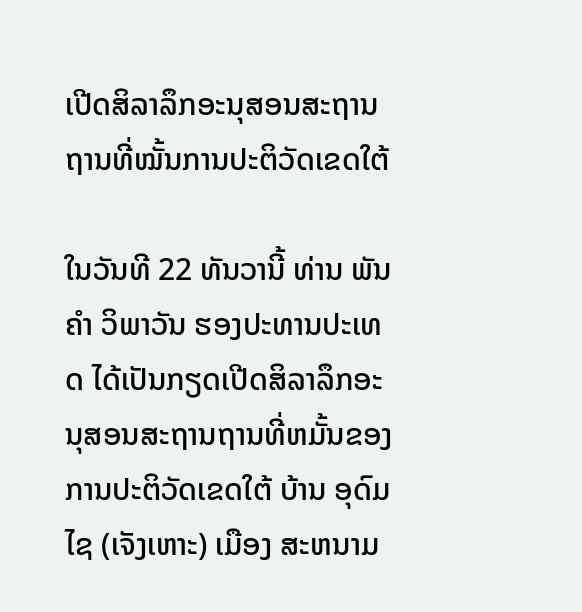ເປີດສິລາລຶກອະນຸສອນສະຖານຖານທີ່ໝັ້ນການປະຕິວັດເຂດໃຕ້

ໃນວັນທີ 22 ທັນວານີ້ ທ່ານ ພັນຄໍາ ວິພາວັນ ຮອງປະທານປະເທດ ໄດ້ເປັນກຽດເປີດສິລາລຶກອະນຸສອນສະຖານຖານທີ່ຫມັ້ນຂອງການປະຕິວັດເຂດໃຕ້ ບ້ານ ອຸດົມໄຊ (ເຈັງເຫາະ) ເມືອງ ສະຫນາມ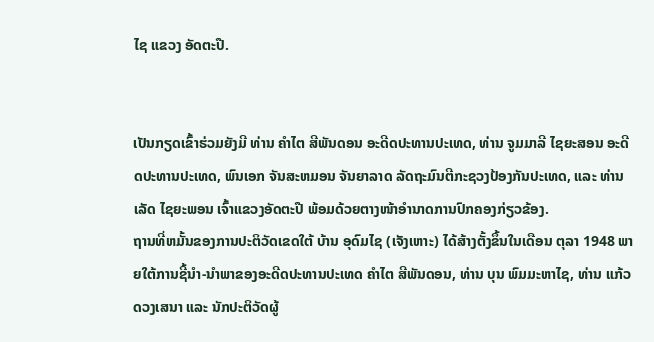ໄຊ ແຂວງ ອັດຕະປື.


ເປັນກຽດເຂົ້າຮ່ວມຍັງມີ ທ່ານ ຄຳໄຕ ສີພັນດອນ ອະດີດປະທານປະເທດ, ທ່ານ ຈູມມາລີ ໄຊຍະສອນ ອະດີດປະທານປະເທດ, ພົນເອກ ຈັນສະຫມອນ ຈັນຍາລາດ ລັດຖະມົນຕີກະຊວງປ້ອງກັນປະເທດ, ແລະ ທ່ານ ເລັດ ໄຊຍະພອນ ເຈົ້າແຂວງອັດຕະປື ພ້ອມດ້ວຍຕາງໜ້າອຳນາດການປົກຄອງກ່ຽວຂ້ອງ.
ຖານທີ່ຫມັ້ນຂອງການປະຕິວັດເຂດໃຕ້ ບ້ານ ອຸດົມໄຊ (ເຈັງເຫາະ) ໄດ້ສ້າງຕັ້ງຂຶ້ນໃນເດືອນ ຕຸລາ 1948 ພາຍໃຕ້ການຊີ້ນຳ-ນຳພາຂອງອະດີດປະທານປະເທດ ຄຳໄຕ ສີພັນດອນ, ທ່ານ ບຸນ ພົມມະຫາໄຊ, ທ່ານ ແກ້ວ ດວງເສນາ ແລະ ນັກປະຕິວັດຜູ້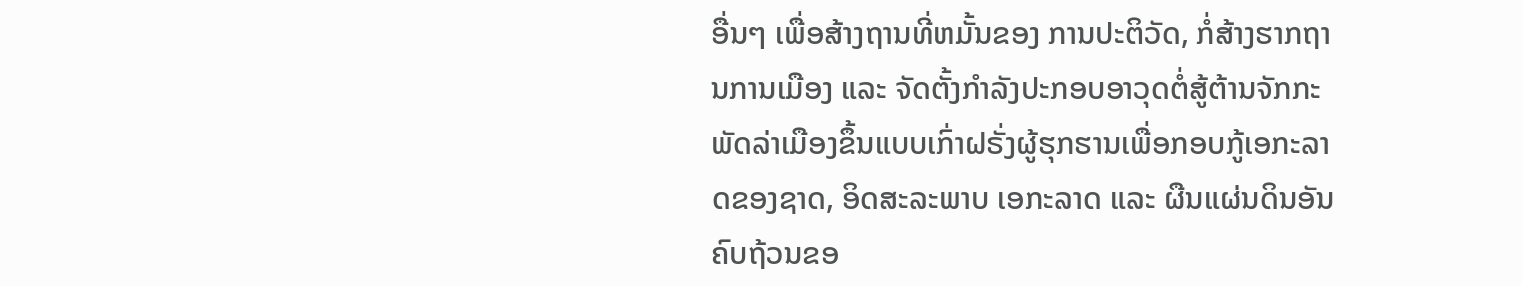ອື່ນໆ ເພື່ອສ້າງຖານທີ່ຫມັ້ນຂອງ ການປະຕິວັດ, ກໍ່ສ້າງຮາກຖານການເມືອງ ແລະ ຈັດຕັ້ງກຳລັງປະກອບອາວຸດຕໍ່ສູ້ຕ້ານຈັກກະພັດລ່າເມືອງຂຶ້ນແບບເກົ່າຝຣັ່ງຜູ້ຮຸກຮານເພື່ອກອບກູ້ເອກະລາດຂອງຊາດ, ອິດສະລະພາບ ເອກະລາດ ແລະ ຜືນແຜ່ນດິນອັນຄົບຖ້ວນຂອ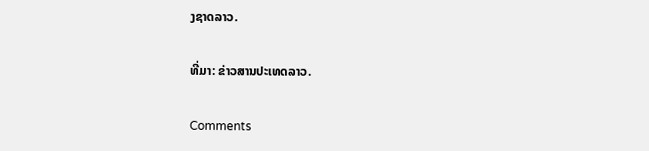ງຊາດລາວ.

ທີ່ມາ: ຂ່າວສານປະເທດລາວ.

Comments